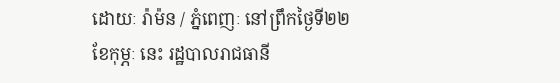ដោយៈ រ៉ាម៉ន / ភ្នំពេញៈ នៅព្រឹកថ្ងៃទី២២ ខែកុម្ភៈ នេះ រដ្ឋបាលរាជធានី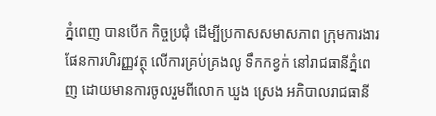ភ្នំពេញ បានបើក កិច្ចប្រជុំ ដើម្បីប្រកាសសមាសភាព ក្រុមការងារផែនការហិរញ្ញវត្ថុ លើការគ្រប់គ្រងលូ ទឹកកខ្វក់ នៅរាជធានីភ្នំពេញ ដោយមានការចូលរួមពីលោក ឃួង ស្រេង អភិបាលរាជធានី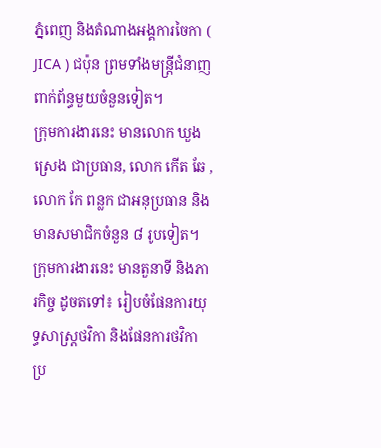ភ្នំពេញ និងតំណាងអង្គការចៃកា ( JICA ) ជប៉ុន ព្រមទាំងមន្ត្រីជំនាញ ពាក់ព័ន្ធមួយចំនួនទៀត។
ក្រុមការងារនេះ មានលោក ឃួង ស្រេង ជាប្រធាន, លោក កើត ឆែ , លោក កែ ពន្លក ជាអនុប្រធាន និងមានសមាជិកចំនួន ៨ រូបទៀត។ ក្រុមការងារនេះ មានតួនាទី និងភារកិច្ច ដូចតទៅ៖ រៀបចំផែនការយុទ្ធសាស្ត្រថវិកា និងផែនការថវិកា ប្រ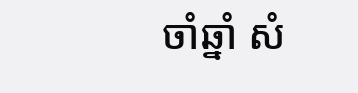ចាំឆ្នាំ សំ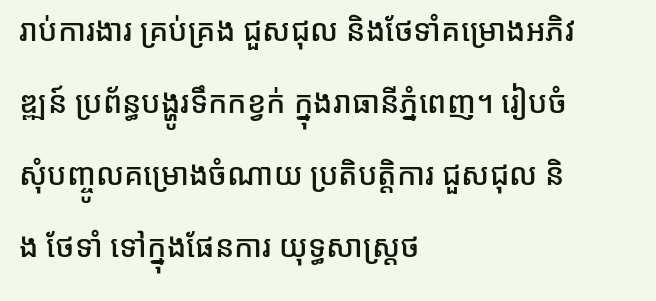រាប់ការងារ គ្រប់គ្រង ជួសជុល និងថែទាំគម្រោងអភិវឌ្ឍន៍ ប្រព័ន្ធបង្ហូរទឹកកខ្វក់ ក្នុងរាធានីភ្នំពេញ។ រៀបចំសុំបញ្ចូលគម្រោងចំណាយ ប្រតិបត្តិការ ជួសជុល និង ថែទាំ ទៅក្នុងផែនការ យុទ្ធសាស្ត្រថ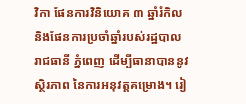វិកា ផែនការវិនិយោគ ៣ ឆ្នាំរំកិល និងផែនការប្រចាំឆ្នាំរបស់រដ្ឋបាលរាជធានី ភ្នំពេញ ដើម្បីធានាបាននូវស្ថិរភាព នៃការអនុវត្តគម្រោង។ រៀ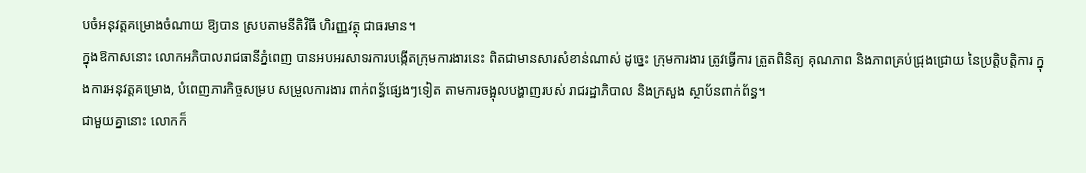បចំអនុវត្តគម្រោងចំណាយ ឱ្យបាន ស្របតាមនីតិវិធី ហិរញ្ញវត្ថុ ជាធរមាន។
ក្នុងឱកាសនោះ លោកអភិបាលរាជធានីភ្នំពេញ បានអបអរសាទរការបង្កើតក្រុមការងារនេះ ពិតជាមានសារសំខាន់ណាស់ ដូច្នេះ ក្រុមការងារ ត្រូវធ្វើការ ត្រួតពិនិត្យ គុណភាព និងភាពគ្រប់ជ្រុងជ្រោយ នៃប្រត្តិបត្តិការ ក្នុងការអនុវត្តគម្រោង, បំពេញភារកិច្ចសម្រប សម្រួលការងារ ពាក់ពន្ធ័ផ្សេងៗទៀត តាមការចង្អុលបង្ហាញរបស់ រាជរដ្ឋាភិបាល និងក្រសួង ស្ថាប័នពាក់ព័ន្ធ។
ជាមួយគ្នានោះ លោកក៏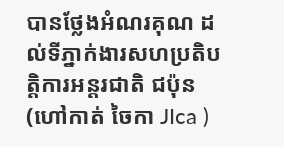បានថ្លែងអំណរគុណ ដល់ទីភ្នាក់ងារសហប្រតិបត្តិការអន្តរជាតិ ជប៉ុន (ហៅកាត់ ចៃកា JIca )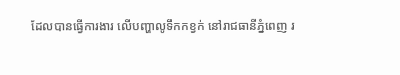ដែលបានធ្វើការងារ លើបញ្ហាលូទឹកកខ្វក់ នៅរាជធានីភ្នំពេញ រ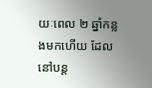យៈពេល ២ ឆ្នាំកន្លងមកហើយ ដែលនៅបន្ត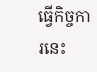ធ្វើកិច្ចការនេះ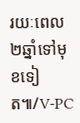រយៈពេល២ឆ្នាំទៅមុខទៀត៕/V-PC